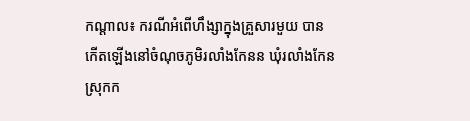កណ្តាល៖ ករណីអំពើហឹង្សាក្នុងគ្រួសារមួយ បានកើតឡើងនៅចំណុចភូមិរលាំងកែនន ឃុំរលាំងកែន ស្រុកក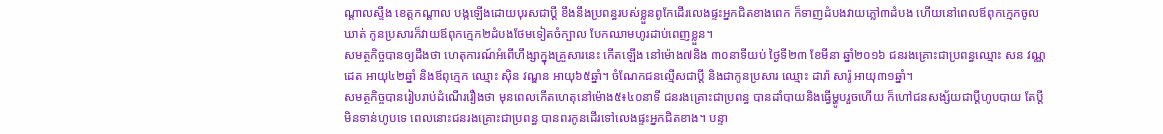ណ្តាលស្ទឹង ខេត្តកណ្តាល បង្កឡើងដោយបុរសជាប្តី ខឹងនឹងប្រពន្ធរបស់ខ្លួនពូកែដើរលេងផ្ទះអ្នកជិតខាងពេក ក៏ទាញដំបងវាយភ្លៅ៣ដំបង ហើយនៅពេលឪពុកក្មេកចូលឃាត់ កូនប្រសារក៏វាយឪពុកក្មេក២ដំបងថែមទៀតចំក្បាល បែកឈាមហូរដាប់ពេញខ្លួន។
សមត្ថកិច្ចបានឲ្យដឹងថា ហេតុការណ៍អំពើហឹង្សាក្នុងគ្រួសារនេះ កើតឡើង នៅម៉ោង៧និង ៣០នាទីយប់ ថ្ងៃទី២៣ ខែមីនា ឆ្នាំ២០១៦ ជនរងគ្រោះជាប្រពន្ធឈ្មោះ សន វណ្ណដេត អាយុ៤២ឆ្នាំ និងឪពុក្មេក ឈ្មោះ ស៊ិន វណ្ឌន អាយុ៦៥ឆ្នាំ។ ចំណែកជនល្មើសជាប្តី និងជាកូនប្រសារ ឈ្មោះ ដារ៉ា សារ៉ូ អាយុ៣១ឆ្នាំ។
សមត្ថកិច្ចបានរៀបរាប់ដំណើររឿងថា មុនពេលកើតហេតុនៅម៉ោង៥៖៤០នាទី ជនរងគ្រោះជាប្រពន្ធ បានដាំបាយនិងធ្វើម្ហូបរួចហើយ ក៏ហៅជនសង្ស័យជាប្តីហូបបាយ តែប្តីមិនទាន់ហូបទេ ពេលនោះជនរងគ្រោះជាប្រពន្ធ បានពរកូនដើរទៅលេងផ្ទះអ្នកជិតខាង។ បន្ទា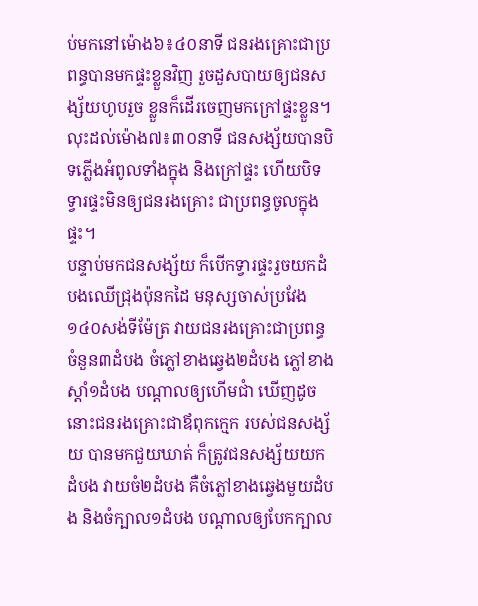ប់មកនៅម៉ោង៦៖៤០នាទី ជនរងគ្រោះជាប្រពន្ធបានមកផ្ទះខ្លួនវិញ រួចដួសបាយឲ្យជនសង្ស័យហូបរួច ខ្លួនក៏ដើរចេញមកក្រៅផ្ទះខ្លួន។ លុះដល់ម៉ោង៧៖៣០នាទី ជនសង្ស័យបានបិទភ្លើងអំពូលទាំងក្នុង និងក្រៅផ្ទះ ហើយបិទទ្វារផ្ទះមិនឲ្យជនរងគ្រោះ ជាប្រពន្ធចូលក្នុងផ្ទះ។
បន្ទាប់មកជនសង្ស័យ ក៏បើកទ្វារផ្ទះរួចយកដំបងឈើជ្រុងប៉ុនកដៃ មនុស្សចាស់ប្រវែង១៤០សង់ទីម៉ែត្រ វាយជនរងគ្រោះជាប្រពន្ធចំនួន៣ដំបង ចំភ្លៅខាងឆ្វេង២ដំបង ភ្លៅខាងស្តាំ១ដំបង បណ្តាលឲ្យហើមជាំ ឃើញដូចនោះជនរងគ្រោះជាឪពុកក្មេក របស់ជនសង្ស័យ បានមកជួយឃាត់ ក៏ត្រូវជនសង្ស័យយកដំបង វាយចំ២ដំបង គឺចំភ្លៅខាងឆ្វេងមួយដំបង និងចំក្បាល១ដំបង បណ្តាលឲ្យបែកក្បាល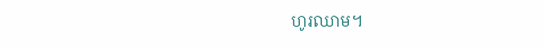ហូរឈាម។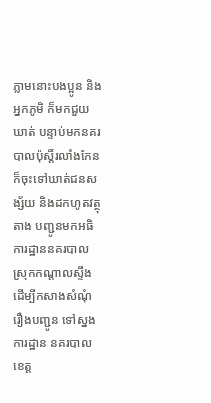ភ្លាមនោះបងប្អូន និងអ្នកភូមិ ក៏មកជួយឃាត់ បន្ទាប់មកនគរបាលប៉ុស្តិ៍រលាំងកែន ក៏ចុះទៅឃាត់ជនសង្ស័យ និងដកហូតវត្ថុតាង បញ្ជូនមកអធិការដ្ឋាននគរបាលស្រុកកណ្តាលស្ទឹង ដើម្បីកសាងសំណុំរឿងបញ្ជូន ទៅស្នងការដ្ឋាន នគរបាលខេត្ត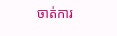ចាត់ការ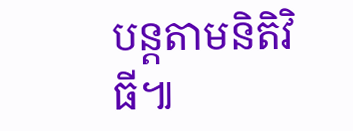បន្តតាមនិតិវិធី៕